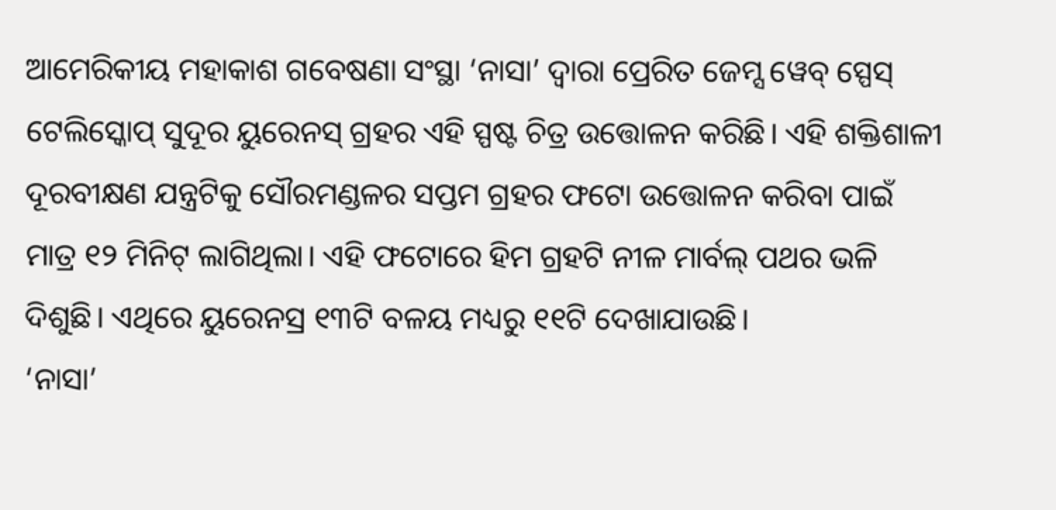ଆମେରିକୀୟ ମହାକାଶ ଗବେଷଣା ସଂସ୍ଥା ‘ନାସା’ ଦ୍ବାରା ପ୍ରେରିତ ଜେମ୍ସ ୱେବ୍ ସ୍ପେସ୍ ଟେଲିସ୍କୋପ୍ ସୁଦୂର ୟୁରେନସ୍ ଗ୍ରହର ଏହି ସ୍ପଷ୍ଟ ଚିତ୍ର ଉତ୍ତୋଳନ କରିଛି। ଏହି ଶକ୍ତିଶାଳୀ ଦୂରବୀକ୍ଷଣ ଯନ୍ତ୍ରଟିକୁ ସୌରମଣ୍ଡଳର ସପ୍ତମ ଗ୍ରହର ଫଟୋ ଉତ୍ତୋଳନ କରିବା ପାଇଁ ମାତ୍ର ୧୨ ମିନିଟ୍ ଲାଗିଥିଲା। ଏହି ଫଟୋରେ ହିମ ଗ୍ରହଟି ନୀଳ ମାର୍ବଲ୍ ପଥର ଭଳି ଦିଶୁଛି। ଏଥିରେ ୟୁରେନସ୍ର ୧୩ଟି ବଳୟ ମଧ୍ୟରୁ ୧୧ଟି ଦେଖାଯାଉଛି।
‘ନାସା’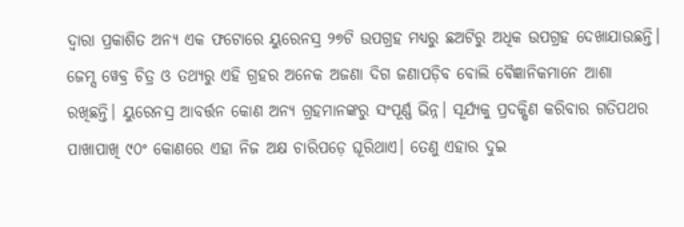ଦ୍ବାରା ପ୍ରକାଶିତ ଅନ୍ୟ ଏକ ଫଟୋରେ ୟୁରେନସ୍ର ୨୭ଟି ଉପଗ୍ରହ ମଧ୍ୟରୁ ଛଅଟିରୁ ଅଧିକ ଉପଗ୍ରହ ଦେଖାଯାଉଛନ୍ତି। ଜେମ୍ସ ୱେବ୍ର ଚିତ୍ର ଓ ତଥ୍ୟରୁ ଏହି ଗ୍ରହର ଅନେକ ଅଜଣା ଦିଗ ଜଣାପଡ଼ିବ ବୋଲି ବୈଜ୍ଞାନିକମାନେ ଆଶା ରଖିଛନ୍ତି। ୟୁରେନସ୍ର ଆବର୍ତ୍ତନ କୋଣ ଅନ୍ୟ ଗ୍ରହମାନଙ୍କରୁ ସଂପୂର୍ଣ୍ଣ ଭିନ୍ନ। ସୂର୍ଯ୍ୟକୁ ପ୍ରଦକ୍ଷିଣ କରିବାର ଗତିପଥର ପାଖାପାଖି ୯୦ଂ କୋଣରେ ଏହା ନିଜ ଅକ୍ଷ ଚାରିପଡ଼େ ଘୂରିଥାଏ। ତେଣୁ ଏହାର ଦୁଇ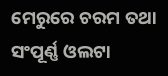ମେରୁରେ ଚରମ ତଥା ସଂପୂର୍ଣ୍ଣ ଓଲଟା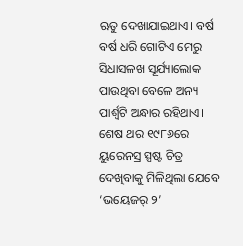ଋତୁ ଦେଖାଯାଇଥାଏ। ବର୍ଷ ବର୍ଷ ଧରି ଗୋଟିଏ ମେରୁ ସିଧାସଳଖ ସୂର୍ଯ୍ୟାଲୋକ ପାଉଥିବା ବେଳେ ଅନ୍ୟ ପାର୍ଶ୍ବଟି ଅନ୍ଧାର ରହିଥାଏ। ଶେଷ ଥର ୧୯୮୬ରେ ୟୁରେନସ୍ର ସ୍ପଷ୍ଟ ଚିତ୍ର ଦେଖିବାକୁ ମିଳିଥିଲା ଯେବେ ‘ଭୟେଜର୍ ୨’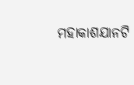ମହାକାଶଯାନଟି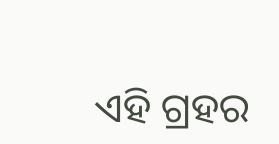ଏହି ଗ୍ରହର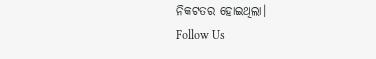ନିକଟତର ହୋଇଥିଲା।
Follow Us